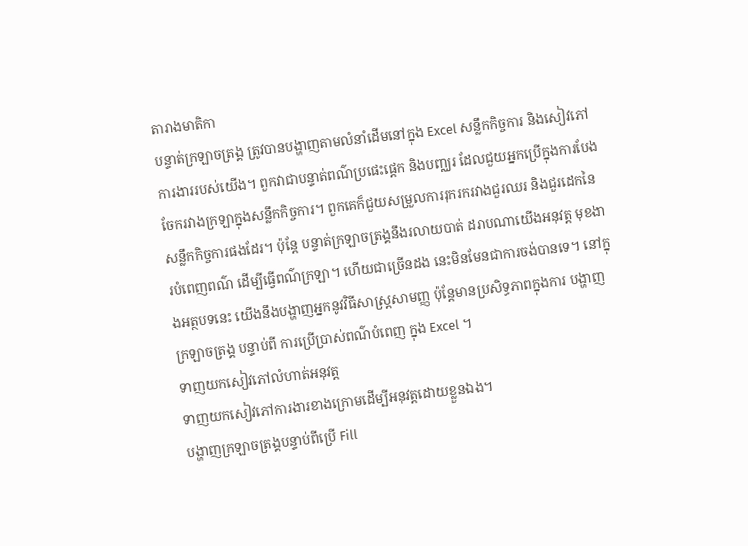តារាងមាតិកា
បន្ទាត់ក្រឡាចត្រង្គ ត្រូវបានបង្ហាញតាមលំនាំដើមនៅក្នុង Excel សន្លឹកកិច្ចការ និងសៀវភៅការងាររបស់យើង។ ពួកវាជាបន្ទាត់ពណ៌ប្រផេះផ្ដេក និងបញ្ឈរ ដែលជួយអ្នកប្រើក្នុងការបែងចែករវាងក្រឡាក្នុងសន្លឹកកិច្ចការ។ ពួកគេក៏ជួយសម្រួលការរុករករវាងជួរឈរ និងជួរដេកនៃសន្លឹកកិច្ចការផងដែរ។ ប៉ុន្តែ បន្ទាត់ក្រឡាចត្រង្គនឹងរលាយបាត់ ដរាបណាយើងអនុវត្ត មុខងារបំពេញពណ៌ ដើម្បីធ្វើពណ៌ក្រឡា។ ហើយជាច្រើនដង នេះមិនមែនជាការចង់បានទេ។ នៅក្នុងអត្ថបទនេះ យើងនឹងបង្ហាញអ្នកនូវវិធីសាស្រ្តសាមញ្ញ ប៉ុន្តែមានប្រសិទ្ធភាពក្នុងការ បង្ហាញក្រឡាចត្រង្គ បន្ទាប់ពី ការប្រើប្រាស់ពណ៌បំពេញ ក្នុង Excel ។
ទាញយកសៀវភៅលំហាត់អនុវត្ត
ទាញយកសៀវភៅការងារខាងក្រោមដើម្បីអនុវត្តដោយខ្លួនឯង។
បង្ហាញក្រឡាចត្រង្គបន្ទាប់ពីប្រើ Fill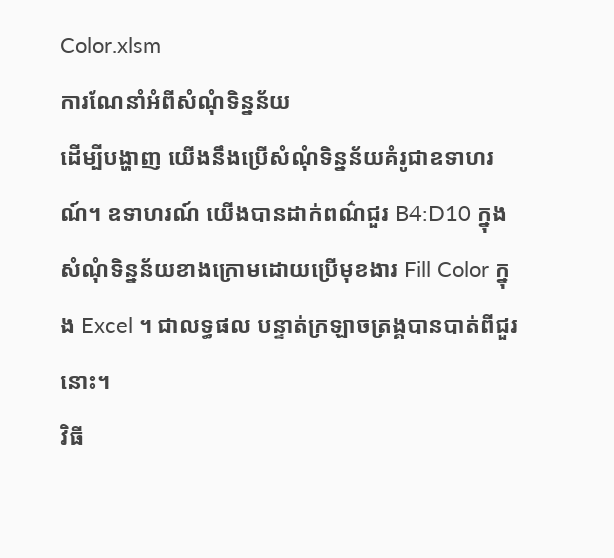Color.xlsm
ការណែនាំអំពីសំណុំទិន្នន័យ
ដើម្បីបង្ហាញ យើងនឹងប្រើសំណុំទិន្នន័យគំរូជាឧទាហរណ៍។ ឧទាហរណ៍ យើងបានដាក់ពណ៌ជួរ B4:D10 ក្នុងសំណុំទិន្នន័យខាងក្រោមដោយប្រើមុខងារ Fill Color ក្នុង Excel ។ ជាលទ្ធផល បន្ទាត់ក្រឡាចត្រង្គបានបាត់ពីជួរនោះ។
វិធី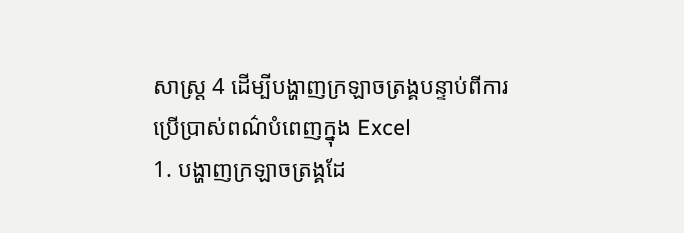សាស្រ្ត 4 ដើម្បីបង្ហាញក្រឡាចត្រង្គបន្ទាប់ពីការប្រើប្រាស់ពណ៌បំពេញក្នុង Excel
1. បង្ហាញក្រឡាចត្រង្គដែ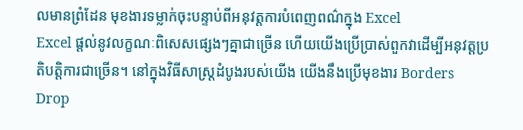លមានព្រំដែន មុខងារទម្លាក់ចុះបន្ទាប់ពីអនុវត្តការបំពេញពណ៌ក្នុង Excel
Excel ផ្តល់នូវលក្ខណៈពិសេសផ្សេងៗគ្នាជាច្រើន ហើយយើងប្រើប្រាស់ពួកវាដើម្បីអនុវត្តប្រតិបត្តិការជាច្រើន។ នៅក្នុងវិធីសាស្រ្តដំបូងរបស់យើង យើងនឹងប្រើមុខងារ Borders Drop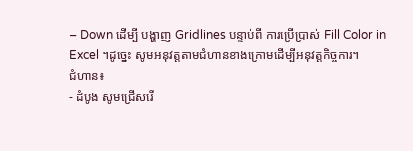– Down ដើម្បី បង្ហាញ Gridlines បន្ទាប់ពី ការប្រើប្រាស់ Fill Color in Excel ។ដូច្នេះ សូមអនុវត្តតាមជំហានខាងក្រោមដើម្បីអនុវត្តកិច្ចការ។
ជំហាន៖
- ដំបូង សូមជ្រើសរើ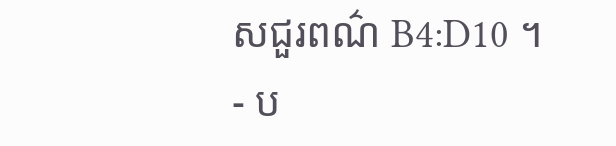សជួរពណ៌ B4:D10 ។
- ប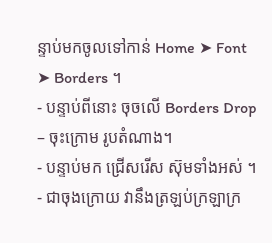ន្ទាប់មកចូលទៅកាន់ Home ➤ Font ➤ Borders ។
- បន្ទាប់ពីនោះ ចុចលើ Borders Drop – ចុះក្រោម រូបតំណាង។
- បន្ទាប់មក ជ្រើសរើស ស៊ុមទាំងអស់ ។
- ជាចុងក្រោយ វានឹងត្រឡប់ក្រឡាក្រ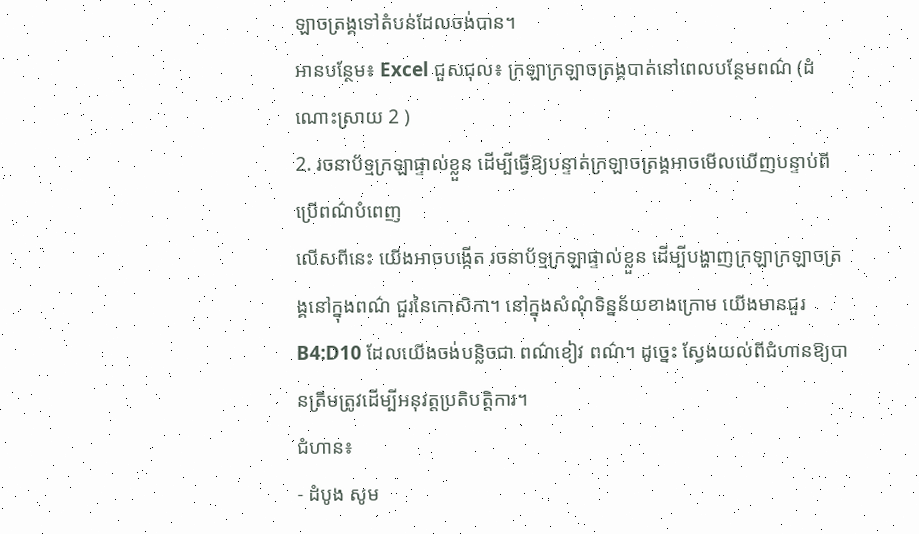ឡាចត្រង្គទៅតំបន់ដែលចង់បាន។
អានបន្ថែម៖ Excel ជួសជុល៖ ក្រឡាក្រឡាចត្រង្គបាត់នៅពេលបន្ថែមពណ៌ (ដំណោះស្រាយ 2 )
2. រចនាប័ទ្មក្រឡាផ្ទាល់ខ្លួន ដើម្បីធ្វើឱ្យបន្ទាត់ក្រឡាចត្រង្គអាចមើលឃើញបន្ទាប់ពីប្រើពណ៌បំពេញ
លើសពីនេះ យើងអាចបង្កើត រចនាប័ទ្មក្រឡាផ្ទាល់ខ្លួន ដើម្បីបង្ហាញក្រឡាក្រឡាចត្រង្គនៅក្នុងពណ៌ ជួរនៃកោសិកា។ នៅក្នុងសំណុំទិន្នន័យខាងក្រោម យើងមានជួរ B4:D10 ដែលយើងចង់បន្លិចជា ពណ៌ខៀវ ពណ៌។ ដូច្នេះ ស្វែងយល់ពីជំហានឱ្យបានត្រឹមត្រូវដើម្បីអនុវត្តប្រតិបត្តិការ។
ជំហាន៖
- ដំបូង សូម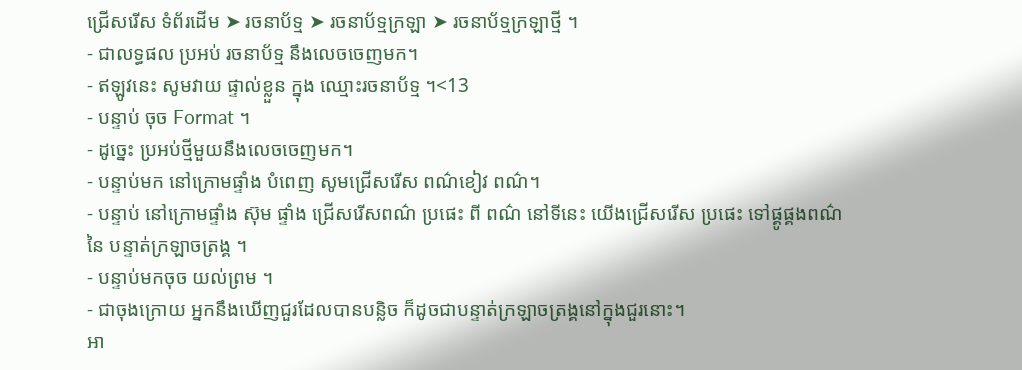ជ្រើសរើស ទំព័រដើម ➤ រចនាប័ទ្ម ➤ រចនាប័ទ្មក្រឡា ➤ រចនាប័ទ្មក្រឡាថ្មី ។
- ជាលទ្ធផល ប្រអប់ រចនាប័ទ្ម នឹងលេចចេញមក។
- ឥឡូវនេះ សូមវាយ ផ្ទាល់ខ្លួន ក្នុង ឈ្មោះរចនាប័ទ្ម ។<13
- បន្ទាប់ ចុច Format ។
- ដូច្នេះ ប្រអប់ថ្មីមួយនឹងលេចចេញមក។
- បន្ទាប់មក នៅក្រោមផ្ទាំង បំពេញ សូមជ្រើសរើស ពណ៌ខៀវ ពណ៌។
- បន្ទាប់ នៅក្រោមផ្ទាំង ស៊ុម ផ្ទាំង ជ្រើសរើសពណ៌ ប្រផេះ ពី ពណ៌ នៅទីនេះ យើងជ្រើសរើស ប្រផេះ ទៅផ្គូផ្គងពណ៌នៃ បន្ទាត់ក្រឡាចត្រង្គ ។
- បន្ទាប់មកចុច យល់ព្រម ។
- ជាចុងក្រោយ អ្នកនឹងឃើញជួរដែលបានបន្លិច ក៏ដូចជាបន្ទាត់ក្រឡាចត្រង្គនៅក្នុងជួរនោះ។
អា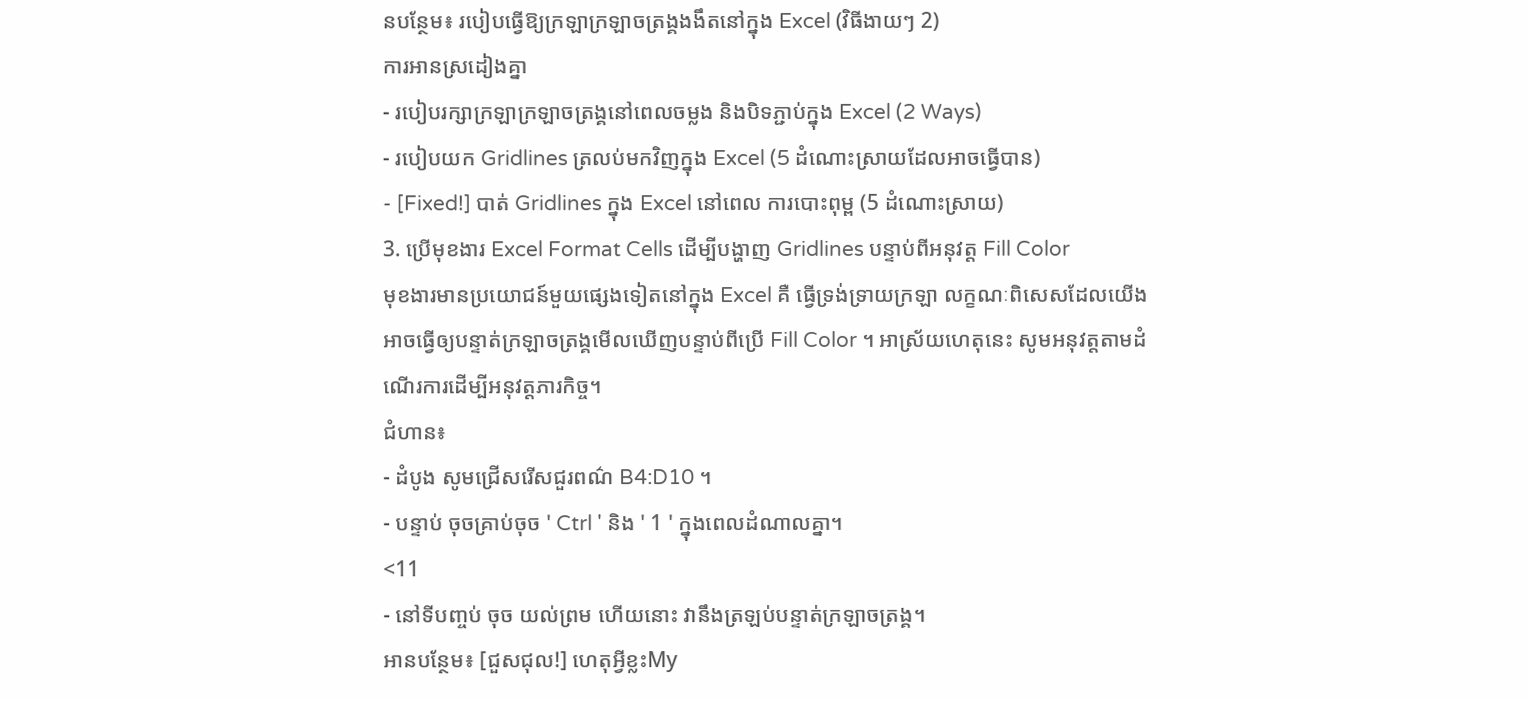នបន្ថែម៖ របៀបធ្វើឱ្យក្រឡាក្រឡាចត្រង្គងងឹតនៅក្នុង Excel (វិធីងាយៗ 2)
ការអានស្រដៀងគ្នា
- របៀបរក្សាក្រឡាក្រឡាចត្រង្គនៅពេលចម្លង និងបិទភ្ជាប់ក្នុង Excel (2 Ways)
- របៀបយក Gridlines ត្រលប់មកវិញក្នុង Excel (5 ដំណោះស្រាយដែលអាចធ្វើបាន)
- [Fixed!] បាត់ Gridlines ក្នុង Excel នៅពេល ការបោះពុម្ព (5 ដំណោះស្រាយ)
3. ប្រើមុខងារ Excel Format Cells ដើម្បីបង្ហាញ Gridlines បន្ទាប់ពីអនុវត្ត Fill Color
មុខងារមានប្រយោជន៍មួយផ្សេងទៀតនៅក្នុង Excel គឺ ធ្វើទ្រង់ទ្រាយក្រឡា លក្ខណៈពិសេសដែលយើងអាចធ្វើឲ្យបន្ទាត់ក្រឡាចត្រង្គមើលឃើញបន្ទាប់ពីប្រើ Fill Color ។ អាស្រ័យហេតុនេះ សូមអនុវត្តតាមដំណើរការដើម្បីអនុវត្តភារកិច្ច។
ជំហាន៖
- ដំបូង សូមជ្រើសរើសជួរពណ៌ B4:D10 ។
- បន្ទាប់ ចុចគ្រាប់ចុច ' Ctrl ' និង ' 1 ' ក្នុងពេលដំណាលគ្នា។
<11
- នៅទីបញ្ចប់ ចុច យល់ព្រម ហើយនោះ វានឹងត្រឡប់បន្ទាត់ក្រឡាចត្រង្គ។
អានបន្ថែម៖ [ជួសជុល!] ហេតុអ្វីខ្លះMy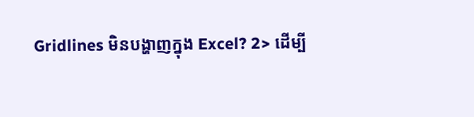Gridlines មិនបង្ហាញក្នុង Excel? 2> ដើម្បី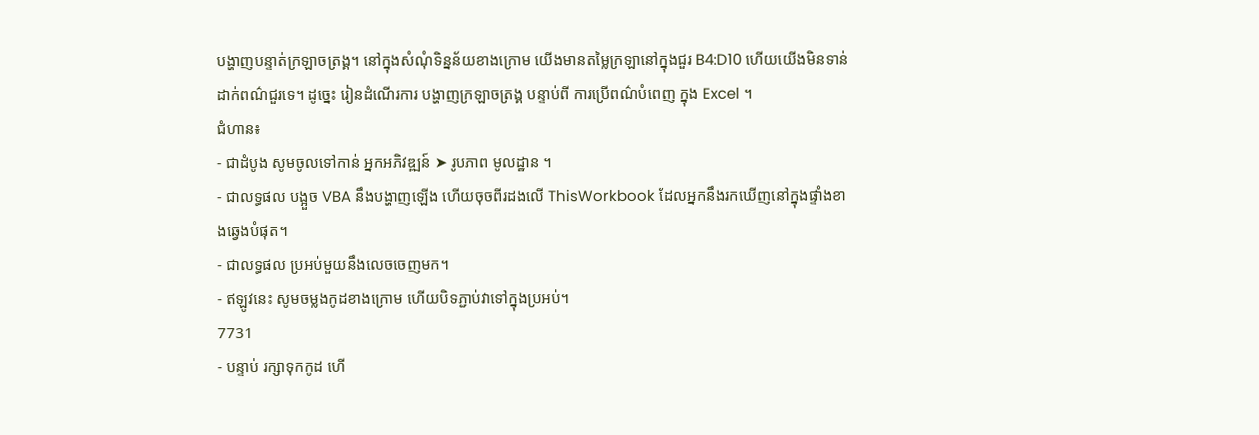បង្ហាញបន្ទាត់ក្រឡាចត្រង្គ។ នៅក្នុងសំណុំទិន្នន័យខាងក្រោម យើងមានតម្លៃក្រឡានៅក្នុងជួរ B4:D10 ហើយយើងមិនទាន់ដាក់ពណ៌ជួរទេ។ ដូច្នេះ រៀនដំណើរការ បង្ហាញក្រឡាចត្រង្គ បន្ទាប់ពី ការប្រើពណ៌បំពេញ ក្នុង Excel ។
ជំហាន៖
- ជាដំបូង សូមចូលទៅកាន់ អ្នកអភិវឌ្ឍន៍ ➤ រូបភាព មូលដ្ឋាន ។
- ជាលទ្ធផល បង្អួច VBA នឹងបង្ហាញឡើង ហើយចុចពីរដងលើ ThisWorkbook ដែលអ្នកនឹងរកឃើញនៅក្នុងផ្ទាំងខាងឆ្វេងបំផុត។
- ជាលទ្ធផល ប្រអប់មួយនឹងលេចចេញមក។
- ឥឡូវនេះ សូមចម្លងកូដខាងក្រោម ហើយបិទភ្ជាប់វាទៅក្នុងប្រអប់។
7731
- បន្ទាប់ រក្សាទុកកូដ ហើ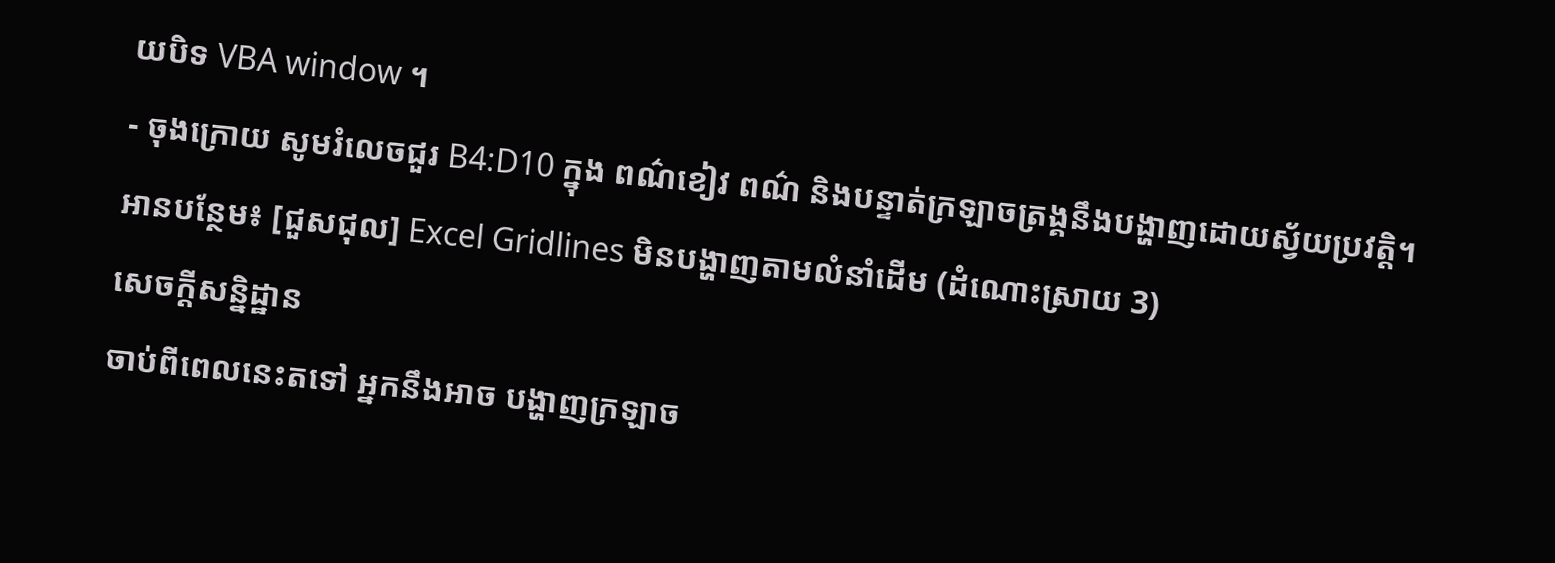យបិទ VBA window ។
- ចុងក្រោយ សូមរំលេចជួរ B4:D10 ក្នុង ពណ៌ខៀវ ពណ៌ និងបន្ទាត់ក្រឡាចត្រង្គនឹងបង្ហាញដោយស្វ័យប្រវត្តិ។
អានបន្ថែម៖ [ជួសជុល] Excel Gridlines មិនបង្ហាញតាមលំនាំដើម (ដំណោះស្រាយ 3)
សេចក្តីសន្និដ្ឋាន
ចាប់ពីពេលនេះតទៅ អ្នកនឹងអាច បង្ហាញក្រឡាច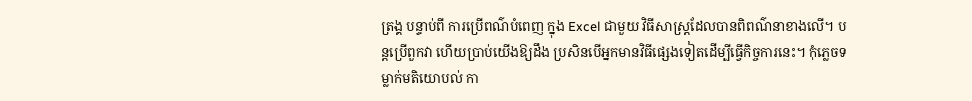ត្រង្គ បន្ទាប់ពី ការប្រើពណ៌បំពេញ ក្នុង Excel ជាមួយ វិធីសាស្រ្តដែលបានពិពណ៌នាខាងលើ។ បន្តប្រើពួកវា ហើយប្រាប់យើងឱ្យដឹង ប្រសិនបើអ្នកមានវិធីផ្សេងទៀតដើម្បីធ្វើកិច្ចការនេះ។ កុំភ្លេចទម្លាក់មតិយោបល់ កា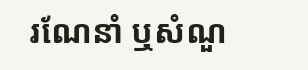រណែនាំ ឬសំណួ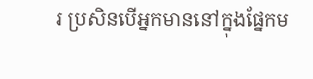រ ប្រសិនបើអ្នកមាននៅក្នុងផ្នែកម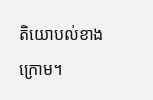តិយោបល់ខាងក្រោម។